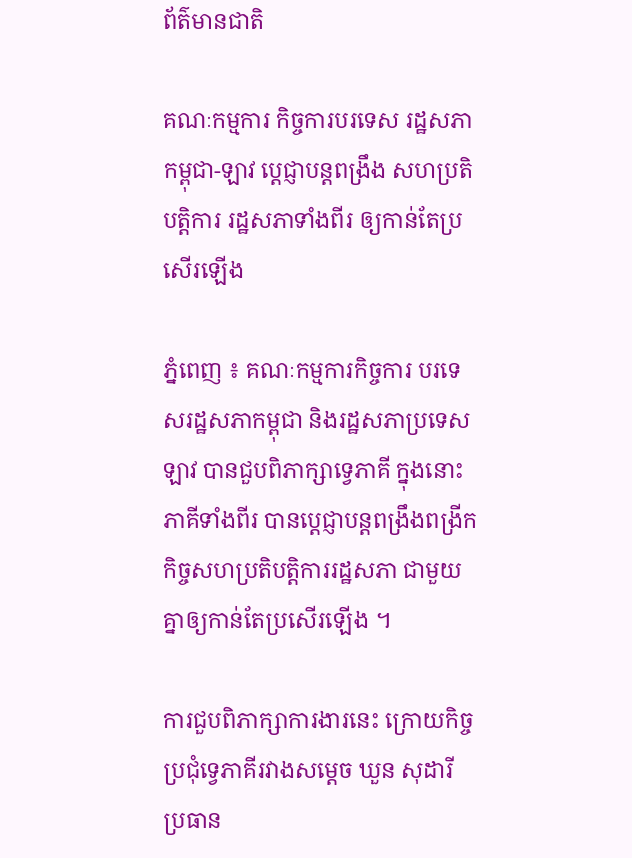ព័ត៌មានជាតិ

គណៈកម្មការ កិច្ចការបរទេស រដ្ឋសភាកម្ពុជា-ឡាវ ប្តេជ្ញាបន្តពង្រឹង សហប្រតិបត្តិការ រដ្ឋសភាទាំងពីរ ឲ្យកាន់តែប្រសើរឡើង

ភ្នំពេញ ៖ គណៈកម្មការកិច្ចការ បរទេសរដ្ឋសភាកម្ពុជា និងរដ្ឋសភាប្រទេសឡាវ បានជួបពិភាក្សាទ្វេភាគី ក្នុងនោះភាគីទាំងពីរ បានប្តេជ្ញាបន្តពង្រឹងពង្រីក កិច្ចសហប្រតិបត្តិការរដ្ឋសភា ជាមួយគ្នាឲ្យកាន់តែប្រសើរឡើង ។

ការជួបពិភាក្សាការងារនេះ ក្រោយកិច្ចប្រជុំទ្វេភាគីរវាងសម្តេច ឃួន សុដារី ប្រធាន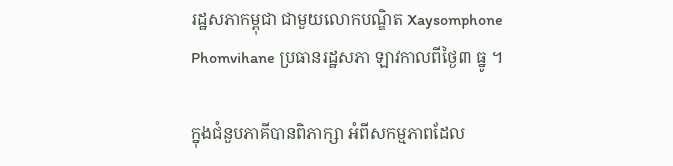រដ្ឋសភាកម្ពុជា ជាមួយលោកបណ្ឌិត Xaysomphone Phomvihane ប្រធានរដ្ឋសភា ឡាវកាលពីថ្ងៃ៣ ធ្នូ ។

ក្នុងជំនួបភាគីបានពិភាក្សា អំពីសកម្មភាពដែល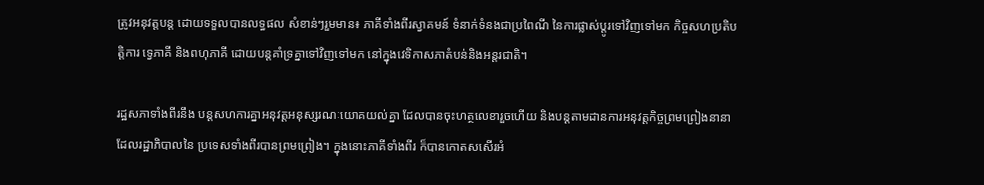ត្រូវអនុវត្តបន្ត ដោយទទួលបានលទ្ធផល សំខាន់ៗរួមមាន៖ ភាគីទាំងពីរស្វាគមន៍ ទំនាក់ទំនងជាប្រពៃណី នៃការផ្លាស់ប្តូរទៅវិញទៅមក កិច្ចសហប្រតិបត្តិការ ទ្វេភាគី និងពហុភាគី ដោយបន្តគាំទ្រគ្នាទៅវិញទៅមក នៅក្នុងវេទិកាសភាតំបន់និងអន្តរជាតិ។

រដ្ឋសភាទាំងពីរនឹង បន្តសហការគ្នាអនុវត្តអនុស្សរណៈយោគយល់គ្នា ដែលបានចុះហត្ថលេខារួចហើយ និងបន្តតាមដានការអនុវត្តកិច្ចព្រមព្រៀងនានា ដែលរដ្ឋាភិបាលនៃ ប្រទេសទាំងពីរបានព្រមព្រៀង។ ក្នុងនោះភាគីទាំងពីរ ក៏បានកោតសសើរអំ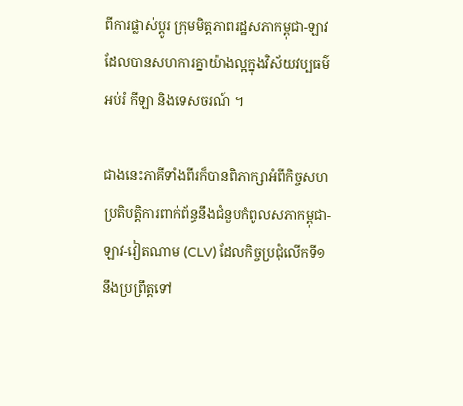ពីការផ្លាស់ប្តូរ ក្រុមមិត្តភាពរដ្ឋសភាកម្ពុជា-ឡាវ ដែលបានសហការគ្នាយ៉ាងល្អក្នុងវិស័យវប្បធម៌ អប់រំ កីឡា និងទេសចរណ៍ ។

ជាងនេះភាគីទាំងពីរក៏បានពិភាក្សាអំពីកិច្ចសហប្រតិបត្តិការពាក់ព័ន្ធនឹងជំនួបកំពូលសភាកម្ពុជា-ឡាវ-វៀតណាម (CLV) ដែលកិច្ចប្រជុំលើកទី១ នឹងប្រព្រឹត្តទៅ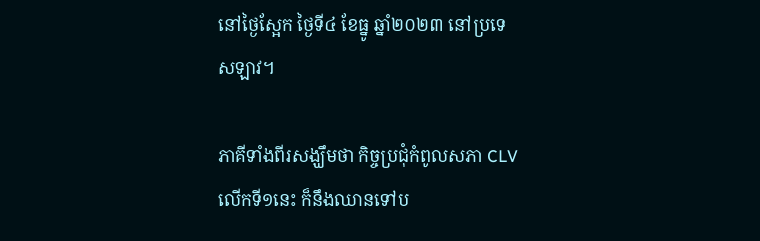នៅថ្ងៃស្អែក ថ្ងៃទី៤ ខែធ្នូ ឆ្នាំ២០២៣ នៅប្រទេសឡាវ។

ភាគីទាំងពីរសង្ឃឹមថា កិច្ចប្រជុំកំពូលសភា CLV លើកទី១នេះ ក៏នឹងឈានទៅប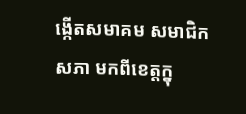ង្កើតសមាគម សមាជិកសភា មកពីខេត្តក្នុ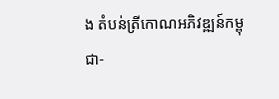ង តំបន់ត្រីកោណអភិវឌ្ឍន៍កម្ពុជា-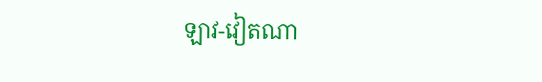ឡាវ-វៀតណា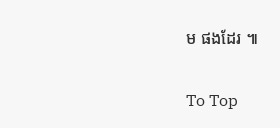ម ផងដែរ ៕

To Top